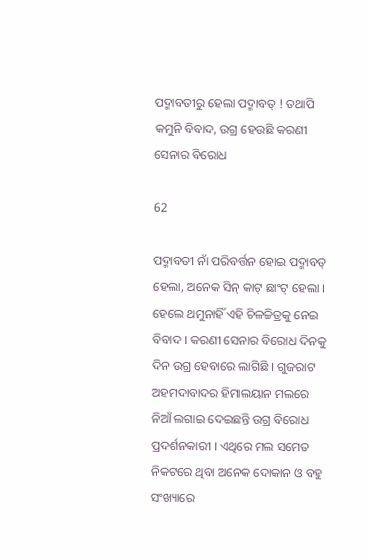ପଦ୍ମାବତୀରୁ ହେଲା ପଦ୍ମାବତ୍ ! ତଥାପି କମୁନି ବିବାଦ, ଉଗ୍ର ହେଉଛି କରଣୀ ସେନାର ବିରୋଧ

62

ପଦ୍ମାବତୀ ନାଁ ପରିବର୍ତ୍ତନ ହୋଇ ପଦ୍ମାବତ୍ ହେଲା, ଅନେକ ସିନ୍ କାଟ୍ ଛାଂଟ୍ ହେଲା । ହେଲେ ଥମୁନାହିଁ ଏହି ଚିଳଚ୍ଚିତ୍ରକୁ ନେଇ ବିବାଦ । କରଣୀ ସେନାର ବିରୋଧ ଦିନକୁ ଦିନ ଉଗ୍ର ହେବାରେ ଲାଗିଛି । ଗୁଜରାଟ ଅହମଦାବାଦର ହିମାଲୟାନ ମଲରେ ନିଆଁ ଲଗାଇ ଦେଇଛନ୍ତି ଉଗ୍ର ବିରୋଧ ପ୍ରଦର୍ଶନକାରୀ । ଏଥିରେ ମଲ ସମେତ ନିକଟରେ ଥିବା ଅନେକ ଦୋକାନ ଓ ବହୁ ସଂଖ୍ୟାରେ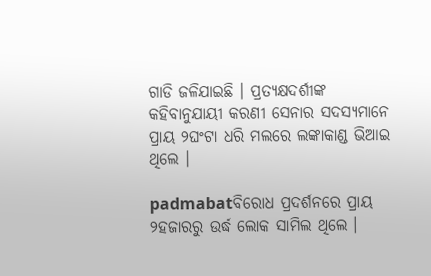ଗାଡି ଜଳିଯାଇଛି । ପ୍ରତ୍ୟକ୍ଷଦର୍ଶୀଙ୍କ କହିବାନୁଯାୟୀ କରଣୀ ସେନାର ସଦସ୍ୟମାନେ ପ୍ରାୟ ୨ଘଂଟା ଧରି ମଲରେ ଲଙ୍କାକାଣ୍ଡ ଭିଆଇ ଥିଲେ ।

padmabatବିରୋଧ ପ୍ରଦର୍ଶନରେ ପ୍ରାୟ ୨ହଜାରରୁ ଉର୍ଦ୍ଧ ଲୋକ ସାମିଲ ଥିଲେ ।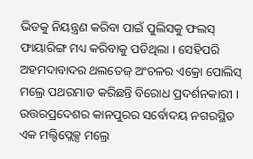ଭିଡକୁ ନିୟନ୍ତ୍ରଣ କରିବା ପାଇଁ ପୁଲିସକୁ ଫଲସ୍ ଫାୟାରିଙ୍ଗ ମଧ୍ୟ କରିବାକୁ ପଡିଥିଲା । ସେହିପରି ଅହମଦାବାଦର ଥଲତେଜ୍ ଅଂଚଳର ଏକ୍ରୋ ପୋଲିସ୍ ମଲ୍ରେ ପଥରମାଡ କରିଛନ୍ତି ବିରୋଧ ପ୍ରଦର୍ଶନକାରୀ । ଉତ୍ତରପ୍ରଦେଶର କାନପୁରର ସର୍ବୋଦୟ ନଗରସ୍ଥିତ ଏକ ମଲ୍ଟିପ୍ଲେକ୍ସ ମଲ୍ରେ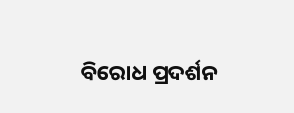ବିରୋଧ ପ୍ରଦର୍ଶନ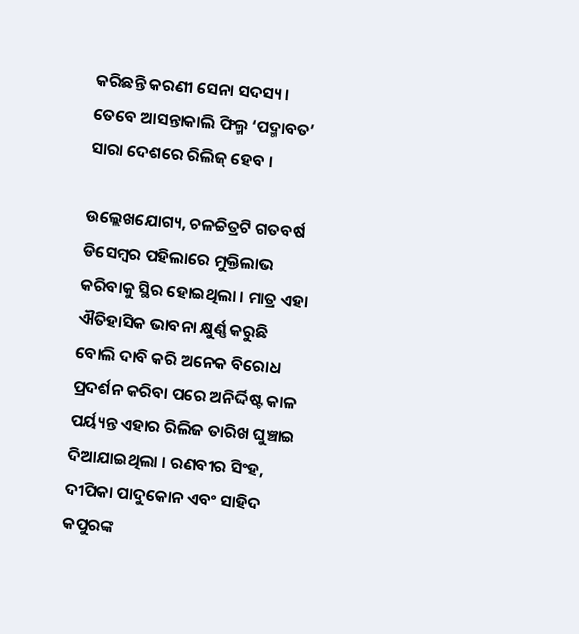କରିଛନ୍ତି କରଣୀ ସେନା ସଦସ୍ୟ । ତେବେ ଆସନ୍ତାକାଲି ଫିଲ୍ମ ‘ପଦ୍ମାବତ’ ସାରା ଦେଶରେ ରିଲିଜ୍ ହେବ ।

ଉଲ୍ଲେଖଯୋଗ୍ୟ, ଚଳଚ୍ଚିତ୍ରଟି ଗତବର୍ଷ ଡିସେମ୍ବର ପହିଲାରେ ମୁକ୍ତିଲାଭ କରିବାକୁ ସ୍ଥିର ହୋଇଥିଲା । ମାତ୍ର ଏହା ଐତିହାସିକ ଭାବନା କ୍ଷୁର୍ଣ୍ଣ କରୁଛି ବୋଲି ଦାବି କରି ଅନେକ ବିରୋଧ ପ୍ରଦର୍ଶନ କରିବା ପରେ ଅନିର୍ଦ୍ଦିଷ୍ଟ କାଳ ପର୍ୟ୍ୟନ୍ତ ଏହାର ରିଲିଜ ତାରିଖ ଘୁଞ୍ଚାଇ ଦିଆଯାଇଥିଲା । ରଣବୀର ସିଂହ, ଦୀପିକା ପାଦୁକୋନ ଏବଂ ସାହିଦ କପୁରଙ୍କ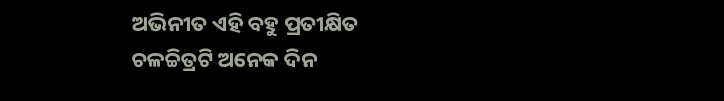ଅଭିନୀତ ଏହି ବହୁ ପ୍ରତୀକ୍ଷିତ ଚଳଚ୍ଚିତ୍ରଟି ଅନେକ ଦିନ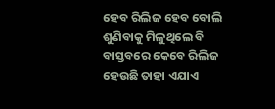ହେବ ରିଲିଜ ହେବ ବୋଲି ଶୁଣିବାକୁ ମିଳୁଥିଲେ ବି ବାସ୍ତବରେ କେବେ ରିଲିଜ ହେଉଛି ତାହା ଏଯାଏ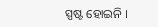ସ୍ପଷ୍ଟ ହୋଇନି ।